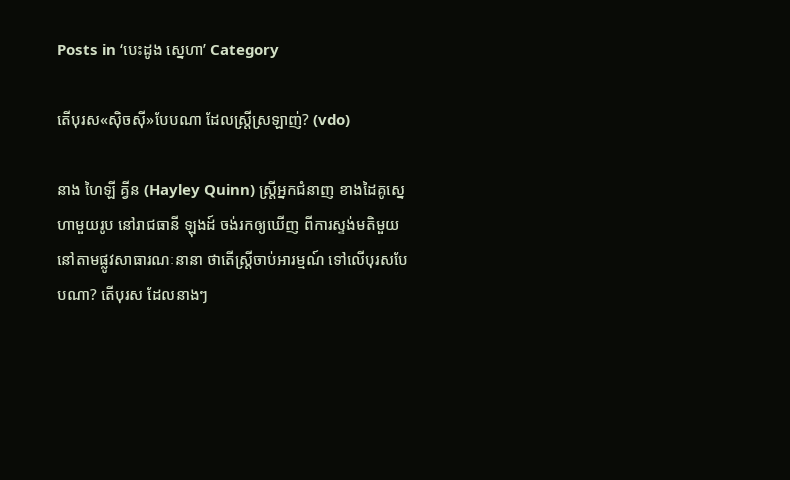Posts in ‘បេះដូង ស្នេហា’ Category

តើបុរស«ស៊ិចស៊ី»បែបណា ដែលស្ត្រីស្រឡាញ់? (vdo)

នាង ហៃឡី គ្វីន (Hayley Quinn) ស្ត្រីអ្នកជំនាញ ខាងដៃគូស្នេហាមួយរូប នៅរាជធានី ឡុងដ៍ ចង់រកឲ្យឃើញ ពីការស្ទង់មតិមួយ នៅតាមផ្លូវសាធារណៈនានា ថាតើស្ត្រីចាប់អារម្មណ៍ ទៅលើបុរសបែបណា? តើបុរស ដែលនាងៗ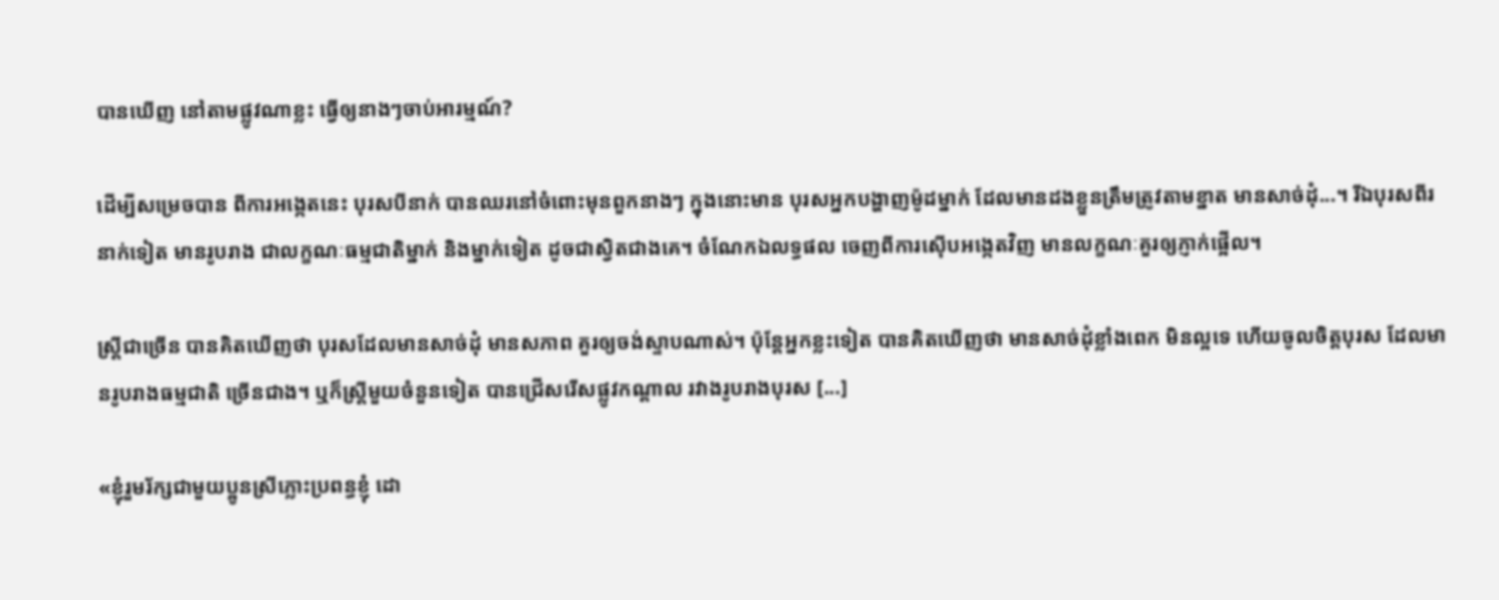បានឃើញ នៅតាមផ្លូវណាខ្លះ ធ្វើឲ្យនាងៗចាប់អារម្មណ៍?

ដើម្បីសម្រេចបាន ពីការអង្កេតនេះ បុរសបីនាក់ បានឈរនៅចំពោះមុនពួកនាងៗ ក្នុងនោះមាន បុរសអ្នកបង្ហាញម៉ូដម្នាក់ ដែលមានដងខ្លួនត្រឹមត្រូវតាមខ្នាត មានសាច់ដុំ...។ រីឯបុរសពីរនាក់ទៀត មានរូបរាង ជាលក្ខណៈធម្មជាតិម្នាក់ និងម្នាក់ទៀត ដូចជាស្វិតជាងគេ។ ចំណែកឯលទ្ធផល ចេញពីការស៊ើបអង្កេតវិញ មានលក្ខណៈគួរឲ្យភ្ញាក់ផ្អើល។

ស្ត្រីជាច្រើន បានគិតឃើញថា បុរសដែលមានសាច់ដុំ មានសភាព គួរឲ្យចង់ស្ទាបណាស់។ ប៉ុន្តែអ្នកខ្លះទៀត បានគិតឃើញថា មានសាច់ដុំខ្លាំងពេក មិនល្អទេ ហើយចូលចិត្តបុរស ដែលមានរូបរាងធម្មជាតិ ច្រើនជាង។ ឬក៏ស្ត្រីមួយចំនួនទៀត បានជ្រើសរើសផ្លូវកណ្ដាល រវាងរូបរាងបុរស [...]

«ខ្ញុំរួមរ័ក្សជាមួយប្អូនស្រីភ្លោះប្រពន្ធខ្ញុំ ដោ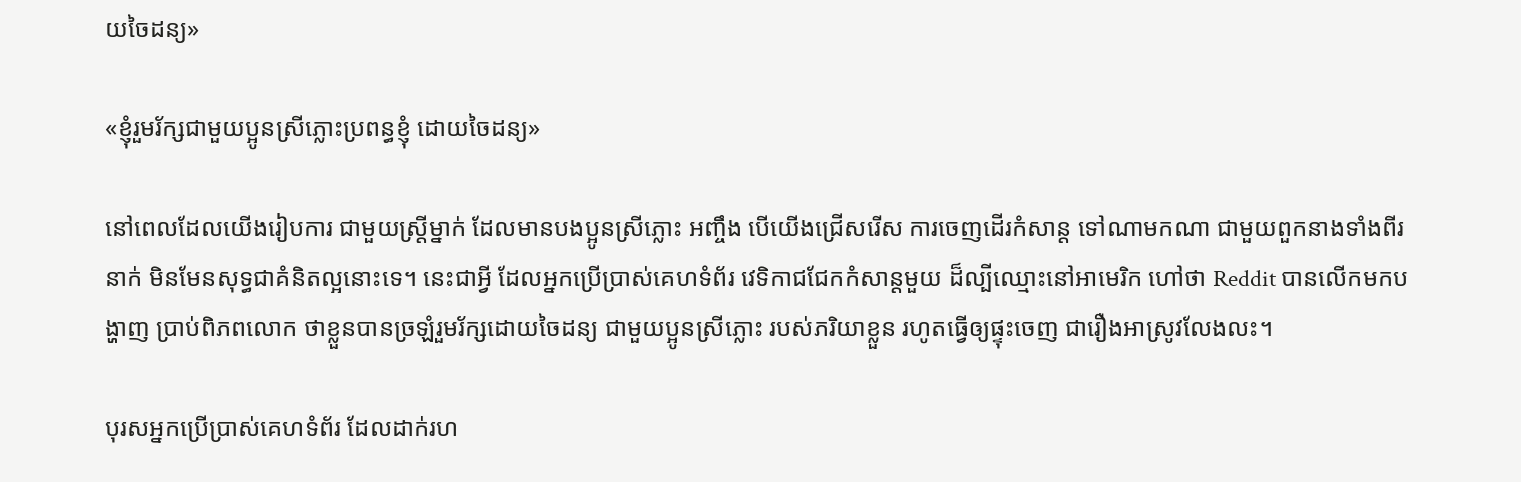យចៃដន្យ»

«ខ្ញុំរួមរ័ក្សជាមួយប្អូនស្រីភ្លោះប្រពន្ធខ្ញុំ ដោយចៃដន្យ»

នៅពេលដែលយើងរៀបការ ជាមួយស្ត្រីម្នាក់ ដែលមានបងប្អូនស្រីភ្លោះ អញ្ចឹង បើយើងជ្រើសរើស ការចេញដើរកំសាន្ដ ទៅណាមកណា ជាមួយពួកនាងទាំងពីរនាក់ មិនមែនសុទ្ធជាគំនិតល្អនោះទេ។ នេះជាអ្វី ដែលអ្នកប្រើប្រាស់គេហទំព័រ វេទិកាជជែកកំសាន្ដមួយ ដ៏ល្បីឈ្មោះនៅអាមេរិក ហៅថា Reddit បានលើកមកបង្ហាញ ប្រាប់ពិភពលោក ថាខ្លួនបានច្រឡំរួមរ័ក្សដោយចៃដន្យ ជាមួយប្អូនស្រីភ្លោះ របស់ភរិយាខ្លួន រហូតធ្វើឲ្យផ្ទុះចេញ ជារឿងអាស្រូវលែងលះ។

បុរសអ្នកប្រើប្រាស់គេហទំព័រ ដែលដាក់រហ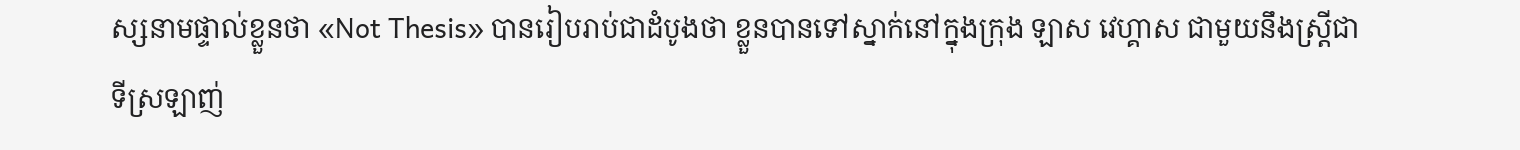ស្សនាមផ្ទាល់ខ្លួនថា «Not Thesis» បានរៀបរាប់ជាដំបូងថា ខ្លួនបានទៅស្នាក់នៅក្នុងក្រុង ឡាស វេហ្គាស ជាមួយនឹងស្ត្រីជាទីស្រឡាញ់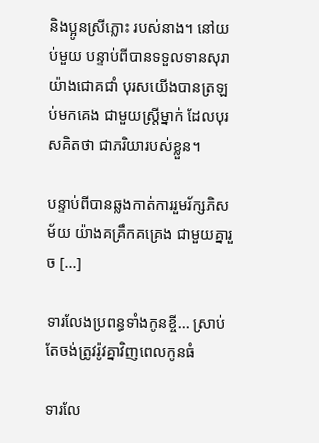និងប្អូនស្រីភ្លោះ របស់នាង។ នៅយប់មួយ បន្ទាប់ពីបានទទួលទានសុរា យ៉ាងជោគជាំ បុរសយើងបានត្រឡប់មកគេង ជាមួយស្ត្រីម្នាក់ ដែលបុរសគិតថា ជាភរិយារបស់ខ្លួន។

បន្ទាប់ពីបានឆ្លងកាត់ការរួមរ័ក្សភិសម័យ យ៉ាងគគ្រឹកគគ្រេង ជាមួយគ្នារួច [...]

ទារលែងប្រពន្ធទាំងកូនខ្ចី... ស្រាប់តែចង់ត្រូវរ៉ូវគ្នាវិញពេលកូនធំ

ទារលែ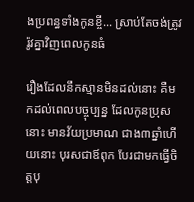ងប្រពន្ធទាំងកូនខ្ចី... ស្រាប់តែចង់ត្រូវរ៉ូវគ្នាវិញពេលកូនធំ

រឿងដែលនឹកស្មានមិនដល់នោះ គឺមកដល់ពេលបច្ចុប្បន្ន ដែលកូនប្រុសនោះ មានវ័យប្រមាណ ជាង៣ឆ្នាំហើយនោះ បុរសជាឪពុក បែរជាមកធ្វើចិត្តបុ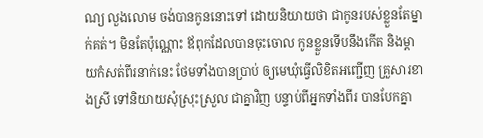ណ្យ លួងលោម ចង់បានកូននោះទៅ ដោយនិយាយថា ជាកូនរបស់ខ្លួនតែម្នាក់គត់។ មិនតែប៉ុណ្ណោះ ឪពុកដែលបានចុះចោល កូនខ្លួនទើបនឹងកើត និងម្តាយកំសត់ពីរនាក់នេះ ថែមទាំងបានប្រាប់ ឲ្យមេឃុំធ្វើលិខិតអញ្ជើញ គ្រួសារខាងស្រី ទៅនិយាយសុំស្រុះស្រួល ជាគ្នាវិញ បន្ទាប់ពីអ្នកទាំងពីរ បានបែកគ្នា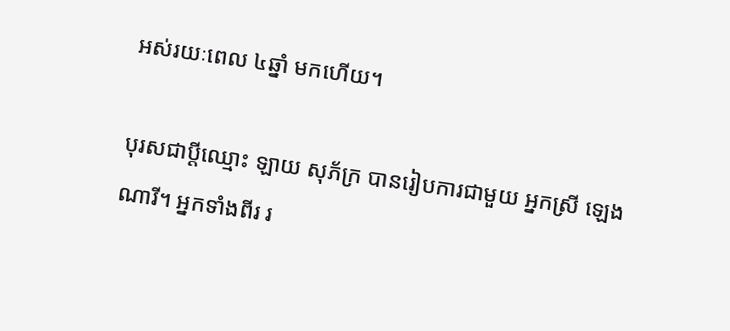អស់រយៈពេល ៤ឆ្នាំ មកហើយ។

បុរសជាប្តីឈ្មោះ ឡាយ សុភ័ក្រ បានរៀបការជាមួយ អ្នកស្រី ឡេង ណារី។ អ្នកទាំងពីរ រ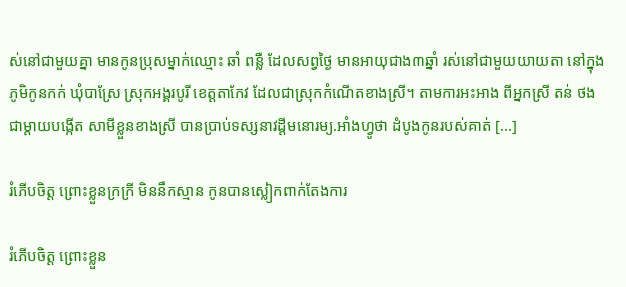ស់នៅជាមួយគ្នា មានកូនប្រុសម្នាក់ឈ្មោះ ឆាំ ពន្លឺ ដែលសព្វថ្ងៃ មានអាយុជាង៣ឆ្នាំ រស់នៅជាមួយយាយតា នៅក្នុងភូមិកូនកក់ ឃុំបាស្រែ ស្រុកអង្គរបូរី ខេត្តតាកែវ ដែលជាស្រុកកំណើតខាងស្រី។ តាមការអះអាង ពីអ្នកស្រី តន់ ថង ជាម្តាយបង្កើត សាមីខ្លួនខាងស្រី បានប្រាប់ទស្សនាវដ្តីមនោរម្យ.អាំងហ្វូថា ដំបូងកូនរបស់គាត់ [...]

រំភើបចិត្ត ព្រោះខ្លួនក្រក្រី មិននឹកស្មាន កូនបានស្លៀកពាក់តែងការ

រំភើបចិត្ត ព្រោះខ្លួន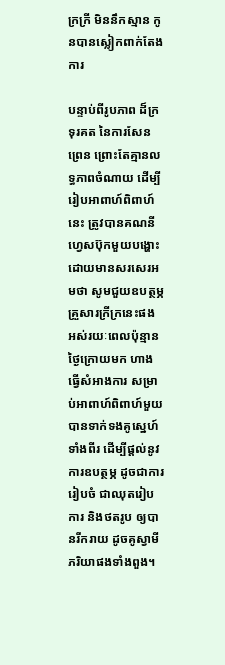ក្រក្រី មិននឹកស្មាន កូនបានស្លៀកពាក់តែងការ

បន្ទាប់ពីរូបភាព ដ៏ក្រទុរគត នៃការសែនព្រេន ព្រោះតែគ្មានលទ្ធភាពចំណាយ ដើម្បីរៀបអាពាហ៍ពិពាហ៍នេះ ត្រូវបានគណនីហ្វេសប៊ុកមួយបង្ហោះ ដោយមានសរសេរអមថា សូមជួយឧបត្ថម្ភគ្រួសារក្រីក្រនេះផង អស់រយៈពេលប៉ុន្មានថ្ងៃក្រោយមក ហាងធ្វើសំអាងការ សម្រាប់អាពាហ៍ពិពាហ៍មួយ បានទាក់ទងគូស្នេហ៍ទាំងពីរ ដើម្បីផ្តល់នូវការឧបត្ថម្ភ ដូចជាការរៀបចំ ជាឈុតរៀបការ និងថតរូប ឲ្យបានរីករាយ ដូចគូស្វាមីភរិយាផងទាំងពួង។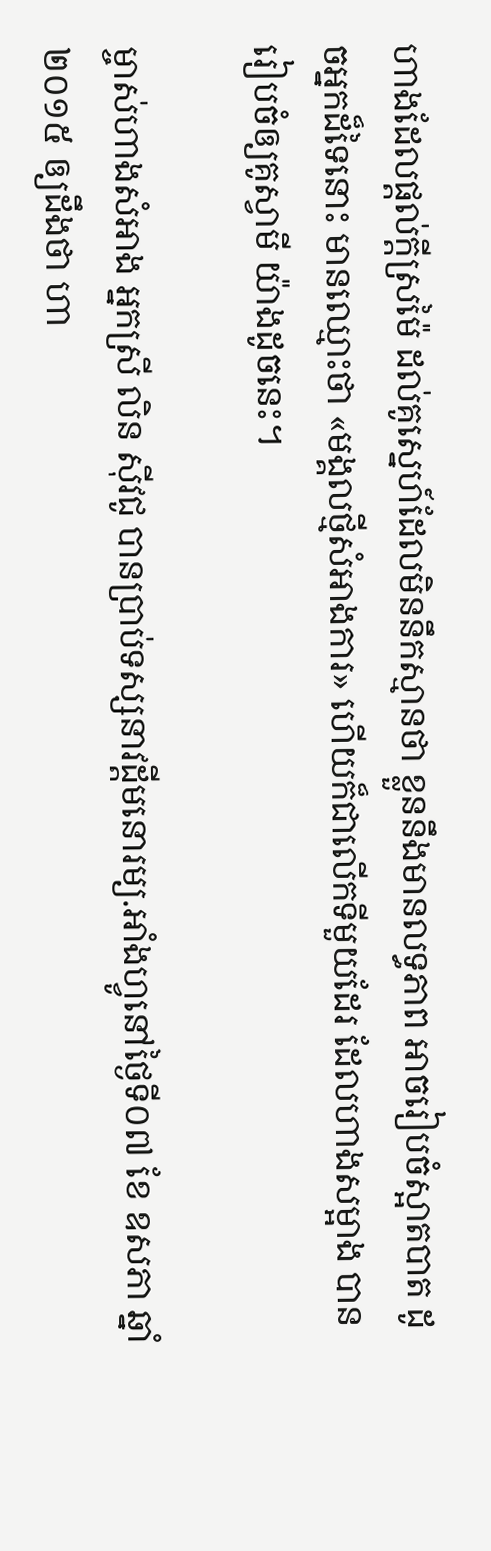ហាងដែលផ្តល់ក្តីស្រម៉ៃ ដល់គូស្នេហ៍ដែលមិននឹកស្មានថា ខ្លួននឹងមានលទ្ធភាព អាចរៀបចំស្អាតបាត ដូចអ្នកដ៏ទៃនោះ មានឈ្មោះថា «មង្គលថ្មីសំអាងការ» ហើយក៏ជាលើកទីមួយដែរ ដែលហាងសម្អាង បានរៀបចំឲ្យគូស្វាមី យ៉ាងដូចនេះ។

ម្ចាស់ហាងសំអាង អ្នកស្រី លិន ស៊ីវជូ បានប្រាប់ទស្សនាវដ្តីមនោរម្យ.អាំងហ្វូនៅថ្ងៃទី០៧ ខែ ឧសភា ឆ្នាំ២០១៥ ឲ្យដឹងថា ហា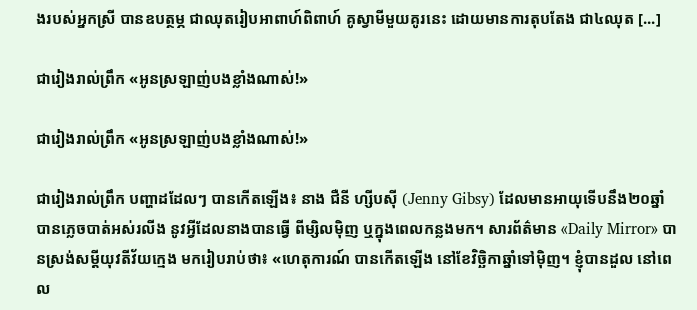ងរបស់អ្នកស្រី បានឧបត្ថម្ភ ជាឈុតរៀបអាពាហ៍ពិពាហ៍ គូស្វាមីមួយគូរនេះ ដោយមានការតុបតែង ជា៤ឈុត [...]

ជារៀងរាល់ព្រឹក «អូនស្រឡាញ់បងខ្លាំងណាស់!»

ជារៀងរាល់ព្រឹក «អូនស្រឡាញ់បងខ្លាំងណាស់!»

ជារៀងរាល់ព្រឹក បញ្ហាដដែលៗ បានកើតឡើង៖ នាង ជឺនី ហ្សីបស៊ី (Jenny Gibsy) ដែលមានអាយុទើបនឹង២០ឆ្នាំ បានភ្លេចបាត់អស់រលីង នូវអ្វីដែលនាងបានធ្វើ ពីម្សិលម៉ិញ ឬក្នុងពេលកន្លងមក។ សារព័ត៌មាន «Daily Mirror» បានស្រង់សម្ដីយុវតីវ័យក្មេង មករៀបរាប់ថា៖ «ហេតុការណ៍ បានកើតឡើង នៅខែវិច្ឆិកាឆ្នាំទៅម៉ិញ។ ខ្ញុំបានដួល នៅពេល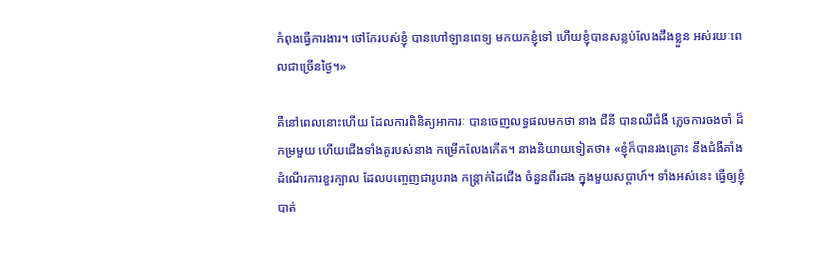កំពុងធ្វើការងារ។ ថៅកែរបស់ខ្ញុំ បានហៅឡានពេទ្យ មកយកខ្ញុំទៅ ហើយខ្ញុំបានសន្លប់លែងដឹងខ្លួន អស់រយៈពេលជាច្រើនថ្ងៃ។»

គឺនៅពេលនោះហើយ ដែលការពិនិត្យអាការៈ បានចេញលទ្ធផលមកថា នាង ជឺនី បានឈឺជំងឺ ភ្លេចការចងចាំ ដ៏កម្រមួយ ហើយជើងទាំងគូរបស់នាង កម្រើកលែងកើត។ នាងនិយាយទៀតថា៖ «ខ្ញុំក៏បានរងគ្រោះ នឹងជំងឺគាំងដំណើរការខួរក្បាល ដែលបញ្ចេញជារូបរាង កន្ត្រាក់ដៃជើង ចំនួនពីរដង ក្នុងមួយសប្ដាហ៍។ ទាំងអស់នេះ ធ្វើឲ្យខ្ញុំបាត់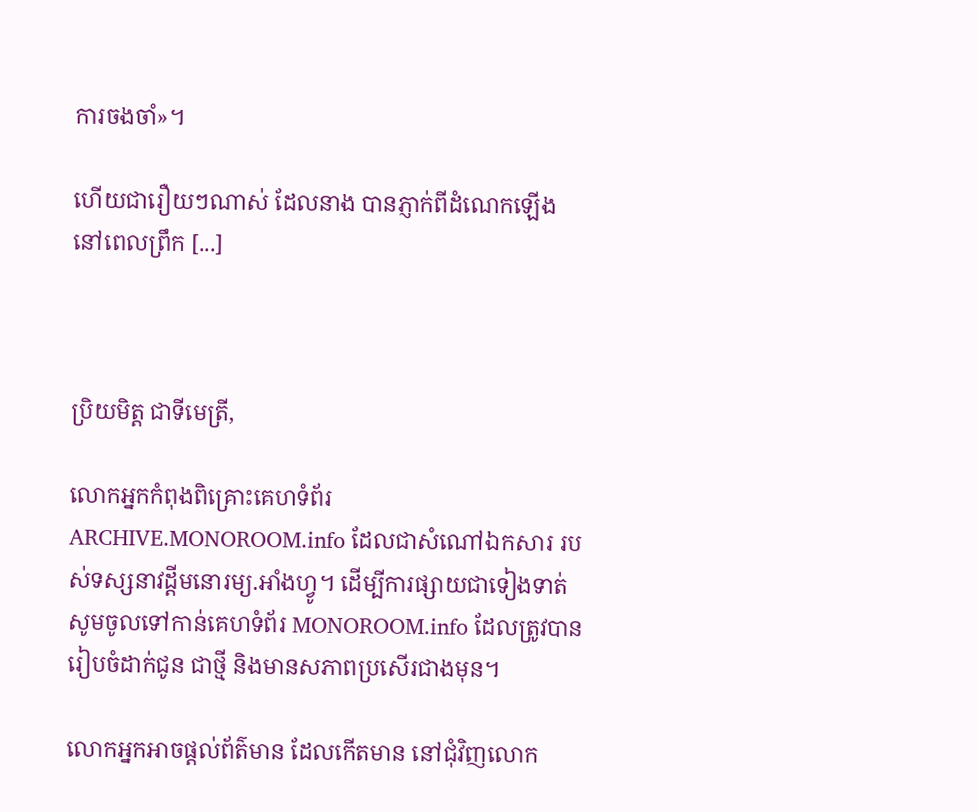ការចងចាំ»។

ហើយជារឿយៗណាស់ ដែលនាង បានភ្ញាក់ពីដំណេកឡើង នៅពេលព្រឹក [...]



ប្រិយមិត្ត ជាទីមេត្រី,

លោកអ្នកកំពុងពិគ្រោះគេហទំព័រ ARCHIVE.MONOROOM.info ដែលជាសំណៅឯកសារ របស់ទស្សនាវដ្ដីមនោរម្យ.អាំងហ្វូ។ ដើម្បីការផ្សាយជាទៀងទាត់ សូមចូលទៅកាន់គេហទំព័រ MONOROOM.info ដែលត្រូវបានរៀបចំដាក់ជូន ជាថ្មី និងមានសភាពប្រសើរជាងមុន។

លោកអ្នកអាចផ្ដល់ព័ត៌មាន ដែលកើតមាន នៅជុំវិញលោក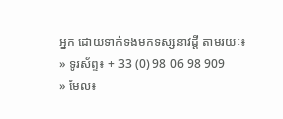អ្នក ដោយទាក់ទងមកទស្សនាវដ្ដី តាមរយៈ៖
» ទូរស័ព្ទ៖ + 33 (0) 98 06 98 909
» មែល៖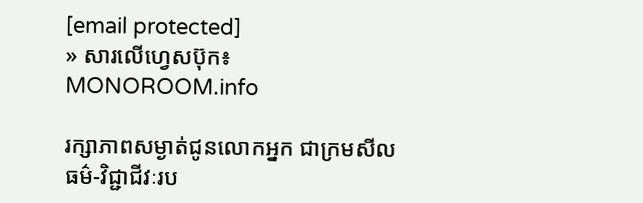[email protected]
» សារលើហ្វេសប៊ុក៖ MONOROOM.info

រក្សាភាពសម្ងាត់ជូនលោកអ្នក ជាក្រមសីលធម៌-វិជ្ជាជីវៈរប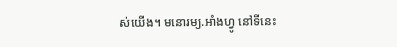ស់យើង។ មនោរម្យ.អាំងហ្វូ នៅទីនេះ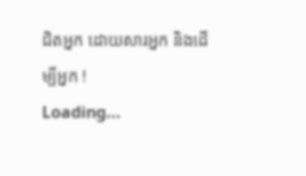ជិតអ្នក ដោយសារអ្នក និងដើម្បីអ្នក !
Loading...